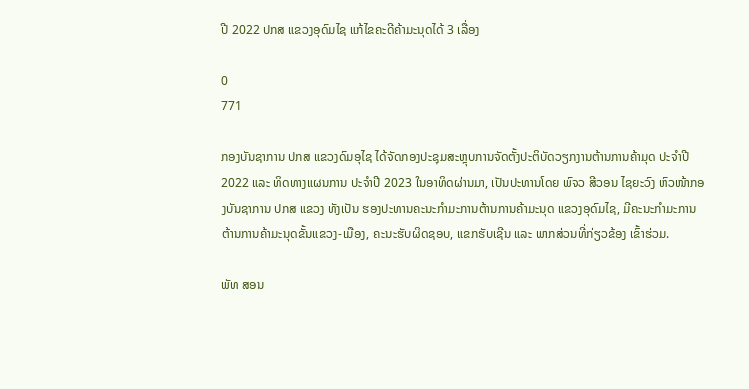ປີ 2022 ປກສ ແຂວງອຸດົມໄຊ ແກ້ໄຂຄະດີຄ້າມະນຸດໄດ້ 3 ເລື່ອງ

0
771

ກອງບັນຊາການ ປກສ ແຂວງດົມອຸໄຊ ໄດ້ຈັດກອງປະຊຸມສະຫຼຸບການຈັດຕັ້ງປະຕິບັດວຽກງານຕ້ານການຄ້າມຸດ ປະຈໍາປີ 2022 ແລະ ທິດທາງແຜນການ ປະຈໍາປີ 2023 ໃນອາທິດຜ່ານມາ, ເປັນປະທານໂດຍ ພົຈວ ສີວອນ ໄຊຍະວົງ ຫົວໜ້າກອງບັນຊາການ ປກສ ແຂວງ ທັງເປັນ ຮອງປະທານຄະນະກຳມະການຕ້ານການຄ້າມະນຸດ ແຂວງອຸດົມໄຊ, ມີຄະນະກຳມະການຕ້ານການຄ້າມະນຸດຂັ້ນແຂວງ-ເມືອງ, ຄະນະຮັບຜິດຊອບ, ແຂກຮັບເຊີນ ແລະ ພາກສ່ວນທີ່ກ່ຽວຂ້ອງ ເຂົ້າຮ່ວມ.

ພັທ ສອນ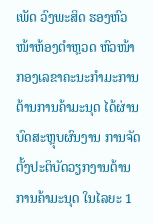ເພັດ ວົງພະສິດ ຮອງຫົວໜ້າຫ້ອງຕໍາຫຼວດ ຫົວໜ້າກອງເລຂາຄະນະກໍາມະການຕ້ານການຄ້າມະນຸດ ໄດ້ຜ່ານບົດສະຫຼຸບຜົນງານ ການຈັດຕັ້ງປະຕິບັດວຽກງານຕ້ານການຄ້າມະນຸດ ໃນໄລຍະ 1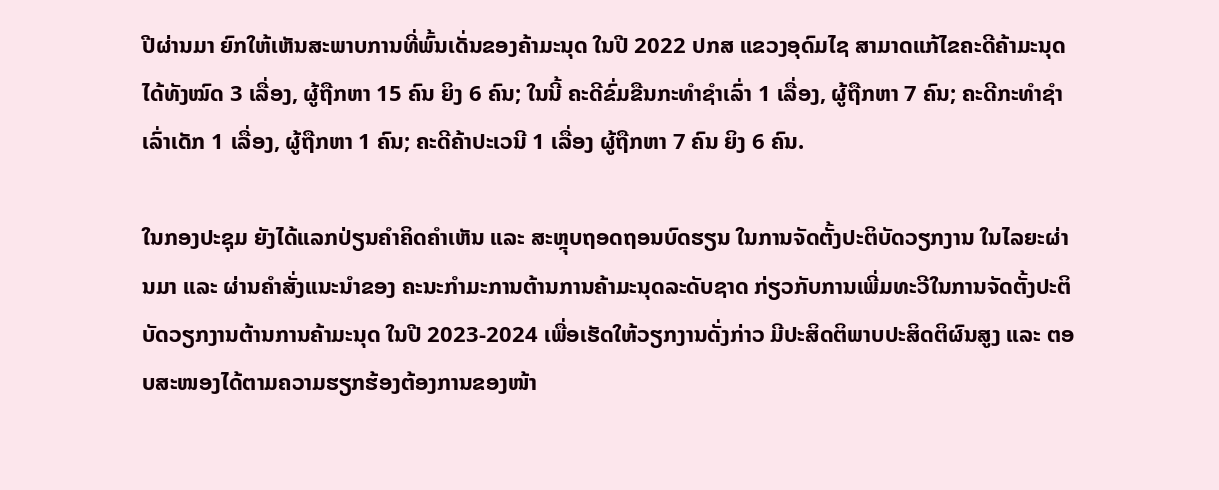ປີຜ່ານມາ ຍົກໃຫ້ເຫັນສະພາບການທີ່ພົ້ນເດັ່ນຂອງຄ້າມະນຸດ ໃນປີ 2022 ປກສ ແຂວງອຸດົມໄຊ ສາມາດແກ້ໄຂຄະດີຄ້າມະນຸດໄດ້ທັງໝົດ 3 ເລື່ອງ, ຜູ້ຖືກຫາ 15 ຄົນ ຍິງ 6 ຄົນ; ໃນນີ້ ຄະດີຂົ່ມຂືນກະທໍາຊໍາເລົ່າ 1 ເລື່ອງ, ຜູ້ຖືກຫາ 7 ຄົນ; ຄະດີກະທໍາຊໍາເລົ່າເດັກ 1 ເລື່ອງ, ຜູ້ຖືກຫາ 1 ຄົນ; ຄະດີຄ້າປະເວນີ 1 ເລື່ອງ ຜູ້ຖືກຫາ 7 ຄົນ ຍິງ 6 ຄົນ.

ໃນກອງປະຊຸມ ຍັງໄດ້ແລກປ່ຽນຄໍາຄິດຄໍາເຫັນ ແລະ ສະຫຼຸບຖອດຖອນບົດຮຽນ ໃນການຈັດຕັ້ງປະຕິບັດວຽກງານ ໃນໄລຍະຜ່ານມາ ແລະ ຜ່ານຄຳສັ່ງແນະນຳຂອງ ຄະນະກຳມະການຕ້ານການຄ້າມະນຸດລະດັບຊາດ ກ່ຽວກັບການເພີ່ມທະວີໃນການຈັດຕັ້ງປະຕິບັດວຽກງານຕ້ານການຄ້າມະນຸດ ໃນປີ 2023-2024 ເພື່ອເຮັດໃຫ້ວຽກງານດັ່ງກ່າວ ມີປະສິດຕິພາບປະສິດຕິຜົນສູງ ແລະ ຕອບສະໜອງໄດ້ຕາມຄວາມຮຽກຮ້ອງຕ້ອງການຂອງໜ້າ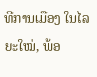ທີການເມືອງ ໃນໄລຍະໃໝ່, ພ້ອ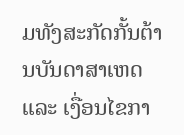ມທັງສະກັດກັ້ນຕ້ານບັນດາສາເຫດ ແລະ ເງື່ອນໄຂກາ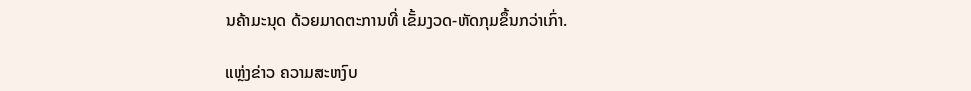ນຄ້າມະນຸດ ດ້ວຍມາດຕະການທີ່ ເຂັ້ມງວດ-ຫັດກຸມຂຶ້ນກວ່າເກົ່າ.

ແຫຼ່ງຂ່າວ ຄວາມສະຫງົບ